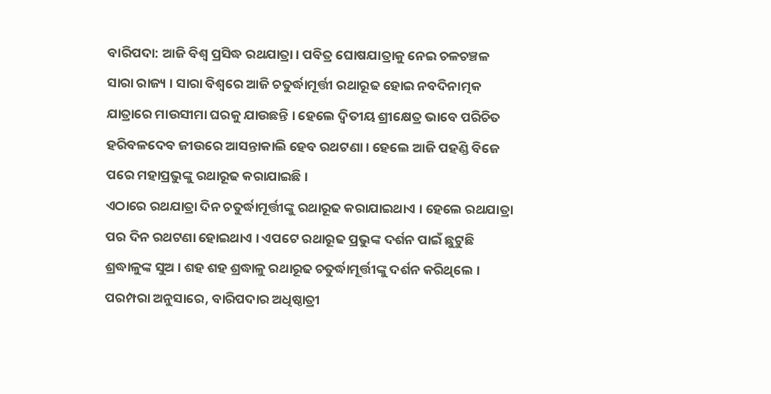ବାରିପଦା: ଆଜି ବିଶ୍ବ ପ୍ରସିଦ୍ଧ ରଥଯାତ୍ରା । ପବିତ୍ର ଘୋଷଯାତ୍ରାକୁ ନେଇ ଚଳଚଞ୍ଚଳ ସାରା ରାଜ୍ୟ । ସାରା ବିଶ୍ବରେ ଆଜି ଚତୁର୍ଦ୍ଧାମୂର୍ତ୍ତୀ ରଥାରୂଢ ହୋଇ ନବଦିନାତ୍ମକ ଯାତ୍ରାରେ ମାଉସୀମା ଘରକୁ ଯାଉଛନ୍ତି । ହେଲେ ଦ୍ବିତୀୟ ଶ୍ରୀକ୍ଷେତ୍ର ଭାବେ ପରିଚିତ ହରିବଳଦେବ ଜୀଉରେ ଆସନ୍ତାକାଲି ହେବ ରଥଟଣା । ହେଲେ ଆଜି ପହଣ୍ଡି ବିଜେ ପରେ ମହାପ୍ରଭୁଙ୍କୁ ରଥାରୂଢ କରାଯାଇଛି ।
ଏଠାରେ ରଥଯାତ୍ରା ଦିନ ଚତୁର୍ଦ୍ଧାମୂର୍ତ୍ତୀଙ୍କୁ ରଥାରୂଢ କରାଯାଇଥାଏ । ହେଲେ ରଥଯାତ୍ରା ପର ଦିନ ରଥଟଣା ହୋଇଥାଏ । ଏପଟେ ରଥାରୂଢ ପ୍ରଭୁଙ୍କ ଦର୍ଶନ ପାଇଁ ଛୁଟୁଛି ଶ୍ରଦ୍ଧାଳୁଙ୍କ ସୁଅ । ଶହ ଶହ ଶ୍ରଦ୍ଧାଳୁ ରଥାରୂଢ ଚତୁର୍ଦ୍ଧାମୂର୍ତ୍ତୀଙ୍କୁ ଦର୍ଶନ କରିଥିଲେ ।
ପରମ୍ପରା ଅନୁସାରେ, ବାରିପଦାର ଅଧିଷ୍ଠାତ୍ରୀ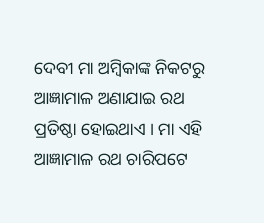ଦେବୀ ମା ଅମ୍ବିକାଙ୍କ ନିକଟରୁ ଆଜ୍ଞାମାଳ ଅଣାଯାଇ ରଥ ପ୍ରତିଷ୍ଠା ହୋଇଥାଏ । ମା ଏହି ଆଜ୍ଞାମାଳ ରଥ ଚାରିପଟେ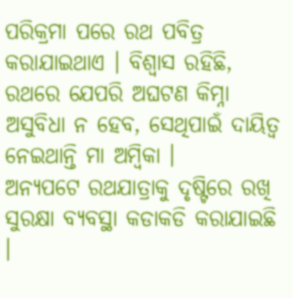ପରିକ୍ରମା ପରେ ରଥ ପବିତ୍ର କରାଯାଇଥାଏ । ବିଶ୍ବାସ ରହିଛି, ରଥରେ ଯେପରି ଅଘଟଣ କିମ୍ନା ଅସୁବିଧା ନ ହେବ, ସେଥିପାଇଁ ଦାୟିତ୍ୱ ନେଇଥାନ୍ତି ମା ଅମ୍ବିକା ।
ଅନ୍ୟପଟେ ରଥଯାତ୍ରାକୁ ଦୃଷ୍ଟିରେ ରଖି ସୁରକ୍ଷା ବ୍ୟବସ୍ଥା କଡାକଡି କରାଯାଇଛି ।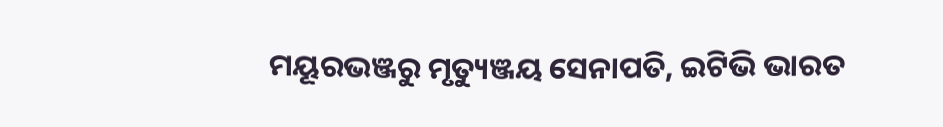ମୟୂରଭଞ୍ଜରୁ ମୃତ୍ୟୁଞ୍ଜୟ ସେନାପତି, ଇଟିଭି ଭାରତ